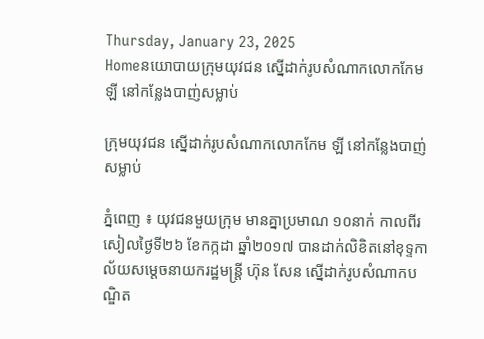Thursday, January 23, 2025
Homeនយោបាយក្រុមយុវជន ស្នើដាក់រូបសំណាកលោកកែម ឡី នៅកន្លែងបាញ់សម្លាប់

ក្រុមយុវជន ស្នើដាក់រូបសំណាកលោកកែម ឡី នៅកន្លែងបាញ់សម្លាប់

ភ្នំពេញ ៖ យុវជនមួយក្រុម មានគ្នាប្រមាណ ១០នាក់ កាលពីរសៀលថ្ងៃទី២៦ ខែកក្កដា ឆ្នាំ២០១៧ បានដាក់លិខិតនៅខុទ្ទកាល័យសម្តេចនាយករដ្ឋមន្ត្រី ហ៊ុន សែន ស្នើដាក់រូបសំណាកបណ្ឌិត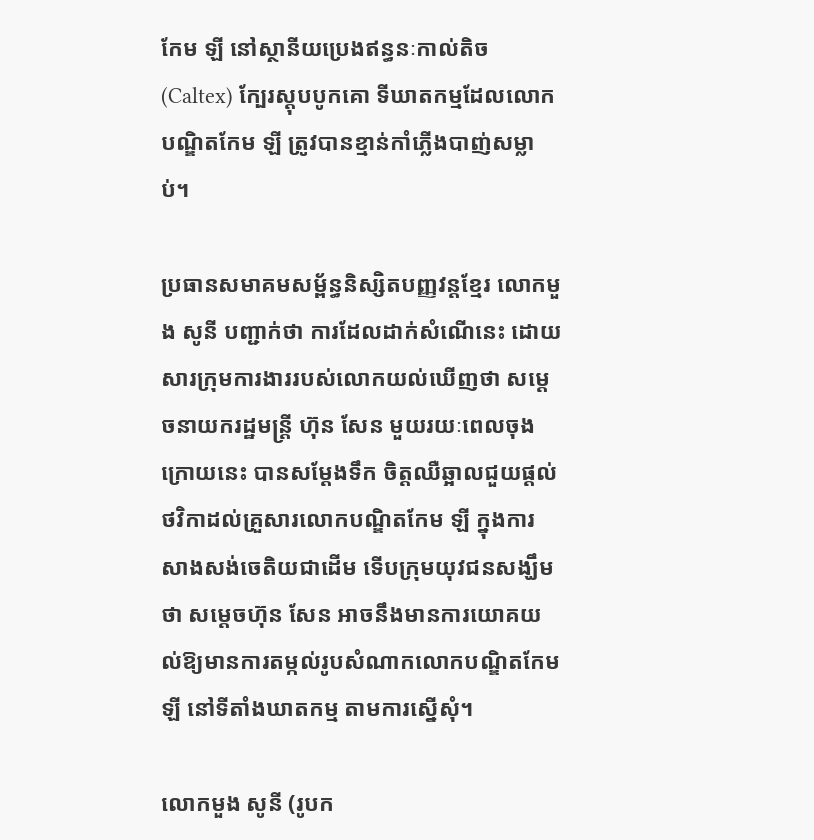កែម ឡី នៅស្ថានីយប្រេងឥន្ធនៈកាល់តិច (Caltex) ក្បែរស្តុបបូកគោ ទីឃាតកម្មដែលលោកបណ្ឌិតកែម ឡី ត្រូវបានខ្មាន់កាំភ្លើងបាញ់សម្លាប់។

ប្រធានសមាគមសម្ព័ន្ធនិស្សិតបញ្ញវន្តខ្មែរ លោកមួង សូនី បញ្ជាក់ថា ការដែលដាក់សំណើនេះ ដោយសារក្រុមការងាររបស់លោកយល់ឃើញថា សម្តេចនាយករដ្ឋមន្ត្រី ហ៊ុន សែន មួយរយៈពេលចុងក្រោយនេះ បានសម្តែងទឹក ចិត្តឈឺឆ្អាលជួយផ្តល់ថវិកាដល់គ្រួសារលោកបណ្ឌិតកែម ឡី ក្នុងការសាងសង់ចេតិយជាដើម ទើបក្រុមយុវជនសង្ឃឹមថា សម្តេចហ៊ុន សែន អាចនឹងមានការយោគយល់ឱ្យមានការតម្កល់រូបសំណាកលោកបណ្ឌិតកែម ឡី នៅទីតាំងឃាតកម្ម តាមការស្នើសុំ។

លោកមួង សូនី (រូបក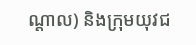ណ្តាល) និងក្រុមយុវជ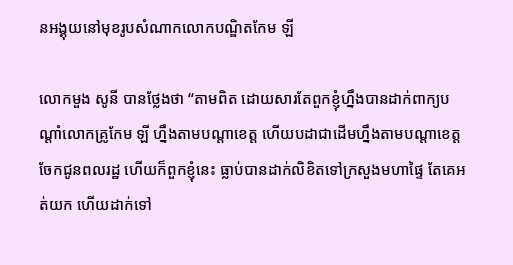នអង្គុយនៅមុខរូបសំណាកលោកបណ្ឌិតកែម ឡី

លោកមួង សូនី បានថ្លែងថា “តាមពិត ដោយសារតែពួកខ្ញុំហ្នឹងបានដាក់ពាក្យបណ្តាំលោកគ្រូកែម ឡី ហ្នឹងតាមបណ្តាខេត្ត ហើយបដាជាដើមហ្នឹងតាមបណ្តាខេត្ត ចែកជូនពលរដ្ឋ ហើយក៏ពួកខ្ញុំនេះ ធ្លាប់បានដាក់លិខិតទៅក្រសួងមហាផ្ទៃ តែគេអត់យក ហើយដាក់ទៅ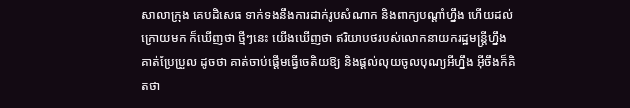សាលាក្រុង គេបដិសេធ ទាក់ទងនឹងការដាក់រូបសំណាក និងពាក្យបណ្តាំហ្នឹង ហើយដល់ក្រោយមក ក៏ឃើញថា ថ្មីៗនេះ យើងឃើញថា ឥរិយាបថរបស់លោកនាយករដ្ឋមន្ត្រីហ្នឹង គាត់ប្រែប្រួល ដូចថា គាត់ចាប់ផ្តើមធ្វើចេតិយឱ្យ និងផ្តល់លុយចូលបុណ្យអីហ្នឹង អ៊ីចឹងក៏គិតថា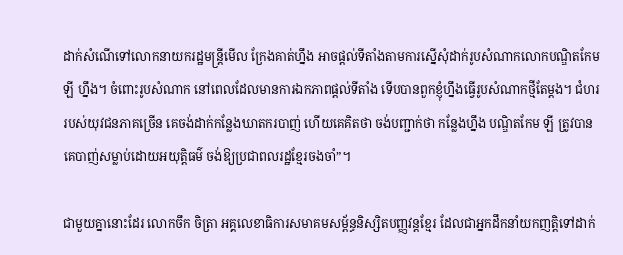ដាក់សំណើទៅលោកនាយករដ្ឋមន្ត្រីមើល ក្រែងគាត់ហ្នឹង អាចផ្តល់ទីតាំងតាមការស្នើសុំដាក់រូបសំណាកលោកបណ្ឌិតកែម ឡី ហ្នឹង។ ចំពោះរូបសំណាក នៅពេលដែលមានការឯកភាពផ្តល់ទីតាំង ទើបបានពួកខ្ញុំហ្នឹងធ្វើរូបសំណាកថ្មីតែម្តង។ ជំហរ របស់យុវជនភាគច្រើន គេចង់ដាក់កន្លែងឃាតករបាញ់ ហើយគេគិតថា ចង់បញ្ជាក់ថា កន្លែងហ្នឹង បណ្ឌិតកែម ឡី ត្រូវបានគេបាញ់សម្លាប់ដោយអយុត្តិធម៌ ចង់ឱ្យប្រជាពលរដ្ឋខ្មែរចងចាំ”។

ជាមួយគ្នានោះដែរ លោកចឹក ចិត្រា អគ្គលេខាធិការសមាគមសម្ព័ន្ធនិស្សិតបញ្ញវន្តខ្មែរ ដែលជាអ្នកដឹកនាំយកញត្តិទៅដាក់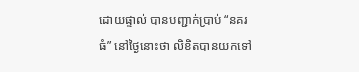ដោយផ្ទាល់ បានបញ្ជាក់ប្រាប់ “នគរធំ” នៅថ្ងៃនោះថា លិខិតបានយកទៅ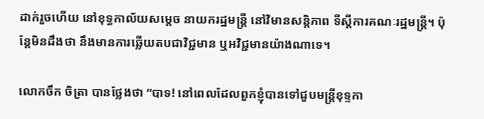ដាក់រួចហើយ នៅខុទ្ធកាល័យសម្តេច នាយករដ្ឋមន្ត្រី នៅវិមានសន្តិភាព ទីស្តីការគណៈរដ្ឋមន្ត្រី។ ប៉ុន្តែមិនដឹងថា នឹងមានការឆ្លើយតបជាវិជ្ជមាន ឬអវិជ្ជមានយ៉ាងណាទេ។

លោកចឹក ចិត្រា បានថ្លែងថា “បាទ! នៅពេលដែលពួកខ្ញុំបានទៅជួបមន្ត្រីខុទ្ទកា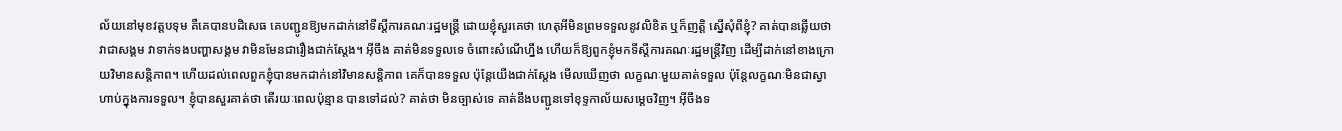ល័យនៅមុខវត្តបទុម គឺគេបានបដិសេធ គេបញ្ជូនឱ្យមកដាក់នៅទីស្តីការគណៈរដ្ឋមន្ត្រី ដោយខ្ញុំសួរគេថា ហេតុអីមិនព្រមទទួលនូវលិខិត ឬក៏ញត្តិ ស្នើសុំពីខ្ញុំ? គាត់បានឆ្លើយថា វាជាសង្គម វាទាក់ទងបញ្ហាសង្គម វាមិនមែនជារឿងជាក់ស្តែង។ អ៊ីចឹង គាត់មិនទទួលទេ ចំពោះសំណើហ្នឹង ហើយក៏ឱ្យពួកខ្ញុំមកទីស្តីការគណៈរដ្ឋមន្ត្រីវិញ ដើម្បីដាក់នៅខាងក្រោយវិមានសន្តិភាព។ ហើយដល់ពេលពួកខ្ញុំបានមកដាក់នៅវិមានសន្តិភាព គេក៏បានទទួល ប៉ុន្តែយើងជាក់ស្តែង មើលឃើញថា លក្ខណៈមួយគាត់ទទួល ប៉ុន្តែលក្ខណៈមិនជាស្វាហាប់ក្នុងការទទួល។ ខ្ញុំបានសួរគាត់ថា តើរយៈពេលប៉ុន្មាន បានទៅដល់? គាត់ថា មិនច្បាស់ទេ គាត់នឹងបញ្ជូនទៅខុទ្ទកាល័យសម្តេចវិញ។ អ៊ីចឹងទ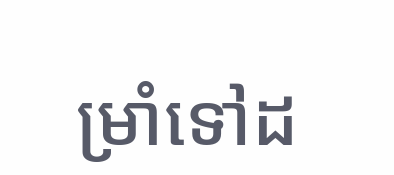ម្រាំទៅដ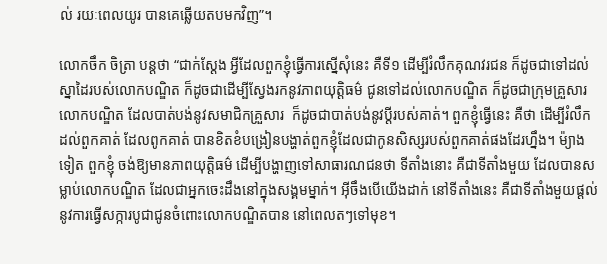ល់ រយៈពេលយូរ បានគេឆ្លើយតបមកវិញ”។

លោកចឹក ចិត្រា បន្តថា “ជាក់ស្តែង អ្វីដែលពួកខ្ញុំធ្វើការស្នើសុំនេះ គឺទី១ ដើម្បីរំលឹកគុណវរជន ក៏ដូចជាទៅដល់ស្នាដៃរបស់លោកបណ្ឌិត ក៏ដូចជាដើម្បីស្វែងរកនូវភាពយុត្តិធម៌ ជូនទៅដល់លោកបណ្ឌិត ក៏ដូចជាក្រុមគ្រួសារ លោកបណ្ឌិត ដែលបាត់បង់នូវសមាជិកគ្រួសារ  ក៏ដូចជាបាត់បង់នូវប្តីរបស់គាត់។ ពួកខ្ញុំធ្វើនេះ គឺថា ដើម្បីរំលឹកដល់ពួកគាត់ ដែលពូកគាត់ បានខិតខំបង្រៀនបង្ហាត់ពួកខ្ញុំដែលជាកូនសិស្សរបស់ពួកគាត់ផងដែរហ្នឹង។ ម៉្យាងទៀត ពួកខ្ញុំ ចង់ឱ្យមានភាពយុត្តិធម៌ ដើម្បីបង្ហាញទៅសាធារណជនថា ទីតាំងនោះ គឺជាទីតាំងមួយ ដែលបានសម្លាប់លោកបណ្ឌិត ដែលជាអ្នកចេះដឹងនៅក្នុងសង្គមម្នាក់។ អ៊ីចឹងបើយើងដាក់ នៅទីតាំងនេះ គឺជាទីតាំងមួយផ្តល់នូវការធ្វើសក្ការបូជាជូនចំពោះលោកបណ្ឌិតបាន នៅពេលតៗទៅមុខ។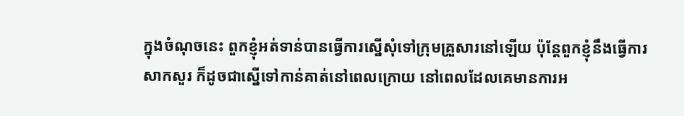ក្នុងចំណុចនេះ ពួកខ្ញុំអត់ទាន់បានធ្វើការស្នើសុំទៅក្រុមគ្រួសារនៅឡើយ ប៉ុន្តែពួកខ្ញុំនឹងធ្វើការសាកសួរ ក៏ដូចជាស្នើទៅកាន់គាត់នៅពេលក្រោយ នៅពេលដែលគេមានការអ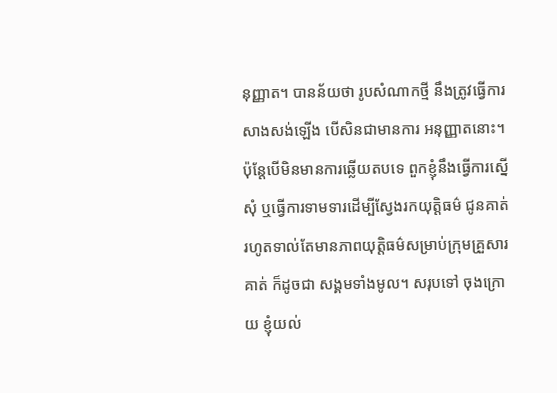នុញ្ញាត។ បានន័យថា រូបសំណាកថ្មី នឹងត្រូវធ្វើការសាងសង់ឡើង បើសិនជាមានការ អនុញ្ញាតនោះ។ ប៉ុន្តែបើមិនមានការឆ្លើយតបទេ ពួកខ្ញុំនឹងធ្វើការស្នើសុំ ឬធ្វើការទាមទារដើម្បីស្វែងរកយុត្តិធម៌ ជូនគាត់ រហូតទាល់តែមានភាពយុត្តិធម៌សម្រាប់ក្រុមគ្រួសារគាត់ ក៏ដូចជា សង្គមទាំងមូល។ សរុបទៅ ចុងក្រោយ ខ្ញុំយល់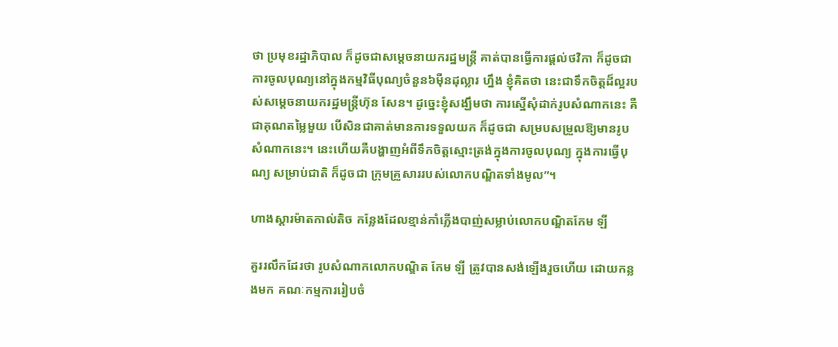ថា ប្រមុខរដ្ឋាភិបាល ក៏ដូចជាសម្តេចនាយករដ្ឋមន្ត្រី គាត់បានធ្វើការផ្តល់ថវិកា ក៏ដូចជាការចូលបុណ្យនៅក្នុងកម្មវិធីបុណ្យចំនួន៦ម៉ឺនដុល្លារ ហ្នឹង ខ្ញុំគិតថា នេះជាទឹកចិត្តដ៏ល្អរបស់សម្តេចនាយករដ្ឋមន្ត្រីហ៊ុន សែន។ ដូច្នេះខ្ញុំសង្ឃឹមថា ការស្នើសុំដាក់រូបសំណាកនេះ គឺជាគុណតម្លៃមួយ បើសិនជាគាត់មានការទទួលយក ក៏ដូចជា សម្របសម្រួលឱ្យមានរូបសំណាកនេះ។ នេះហើយគឺបង្ហាញអំពីទឹកចិត្តស្មោះត្រង់ក្នុងការចូលបុណ្យ ក្នុងការធ្វើបុណ្យ សម្រាប់ជាតិ ក៏ដូចជា ក្រុមគ្រួសាររបស់លោកបណ្ឌិតទាំងមូល”។

ហាងស្តារម៉ាតកាល់តិច កន្លែងដែលខ្មាន់កាំភ្លើងបាញ់សម្លាប់លោកបណ្ឌិតកែម ឡី

គួររលឹកដែរថា រូបសំណាកលោកបណ្ឌិត កែម ឡី ត្រូវបានសង់ឡើងរួចហើយ ដោយកន្លងមក គណៈកម្មការរៀបចំ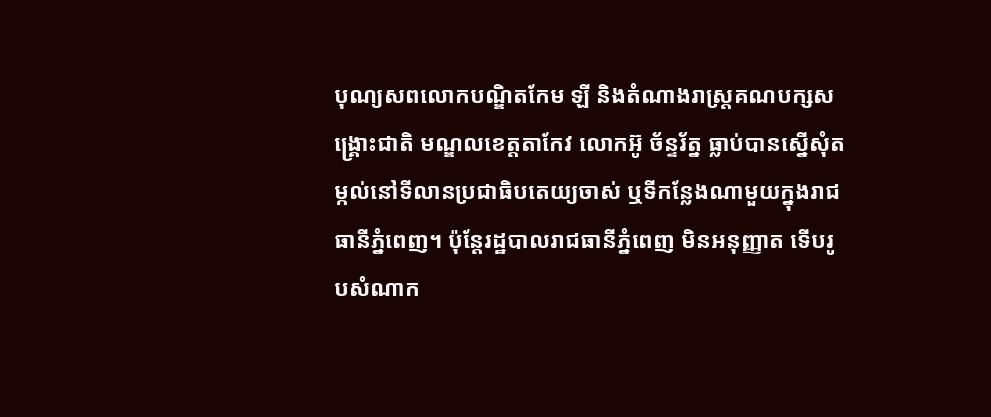បុណ្យសពលោកបណ្ឌិតកែម ឡី និងតំណាងរាស្ត្រគណបក្សសង្គ្រោះជាតិ មណ្ឌលខេត្តតាកែវ លោកអ៊ូ ច័ន្ទរ័ត្ន ធ្លាប់បានស្នើសុំតម្កល់នៅទីលានប្រជាធិបតេយ្យចាស់ ឬទីកន្លែងណាមួយក្នុងរាជធានីភ្នំពេញ។ ប៉ុន្តែរដ្ឋបាលរាជធានីភ្នំពេញ មិនអនុញ្ញាត ទើបរូបសំណាក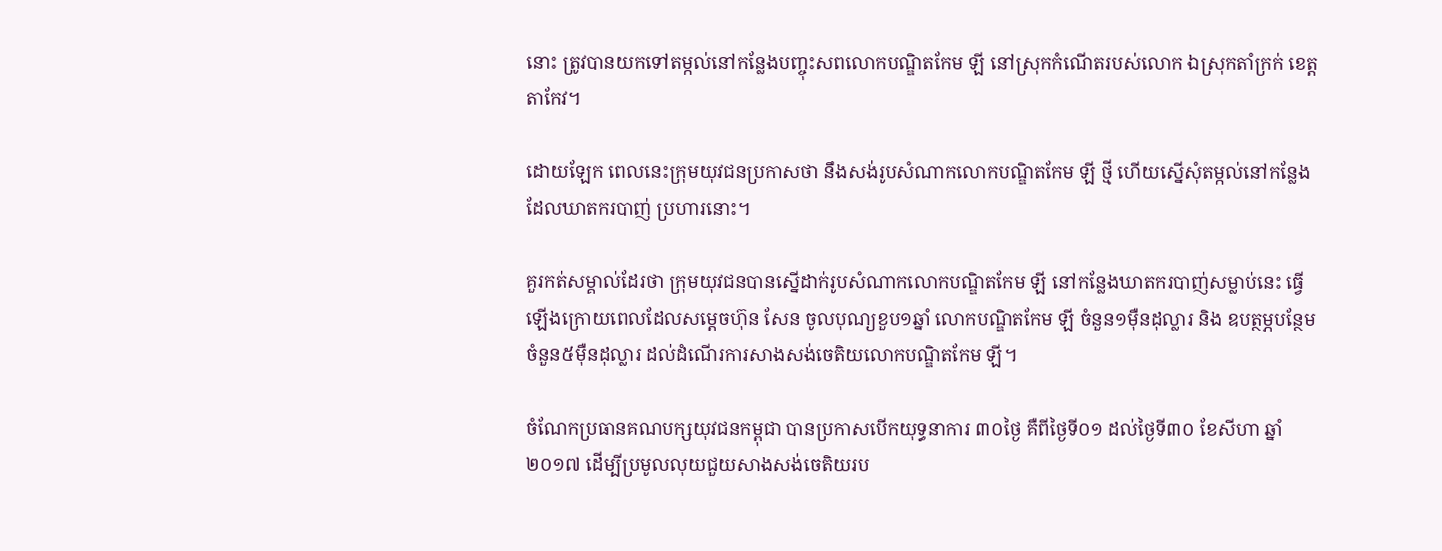នោះ ត្រូវបានយកទៅតម្កល់នៅកន្លែងបញ្ចុះសពលោកបណ្ឌិតកែម ឡី នៅស្រុកកំណើតរបស់លោក ឯស្រុកតាំក្រក់ ខេត្តតាកែវ។

ដោយឡែក ពេលនេះក្រុមយុវជនប្រកាសថា នឹងសង់រូបសំណាកលោកបណ្ឌិតកែម ឡី ថ្មី ហើយស្នើសុំតម្កល់នៅកន្លែងដែលឃាតករបាញ់ ប្រហារនោះ។

គួរកត់សម្គាល់ដែរថា ក្រុមយុវជនបានស្នើដាក់រូបសំណាកលោកបណ្ឌិតកែម ឡី នៅកន្លែងឃាតករបាញ់សម្លាប់នេះ ធ្វើឡើងក្រោយពេលដែលសម្តេចហ៊ុន សែន ចូលបុណ្យខួប១ឆ្នាំ លោកបណ្ឌិតកែម ឡី ចំនួន១ម៉ឺនដុល្លារ និង ឧបត្ថម្ភបន្ថែមចំនួន៥ម៉ឺនដុល្លារ ដល់ដំណើរការសាងសង់ចេតិយលោកបណ្ឌិតកែម ឡី។

ចំណែកប្រធានគណបក្សយុវជនកម្ពុជា បានប្រកាសបើកយុទ្ធនាការ ៣០ថ្ងៃ គឺពីថ្ងៃទី០១ ដល់ថ្ងៃទី៣០ ខែសីហា ឆ្នាំ២០១៧ ដើម្បីប្រមូលលុយជួយសាងសង់ចេតិយរប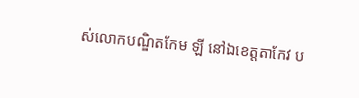ស់លោកបណ្ឌិតកែម ឡី នៅឯខេត្តតាកែវ ប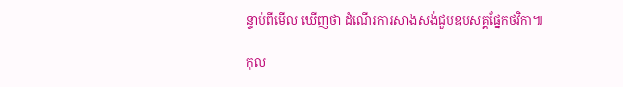ន្ទាប់ពីមើល ឃើញថា ដំណើរការសាងសង់ជួបឧបសគ្គផ្នែកថវិកា៕

កុល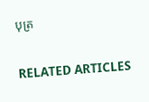បុត្រ

RELATED ARTICLES